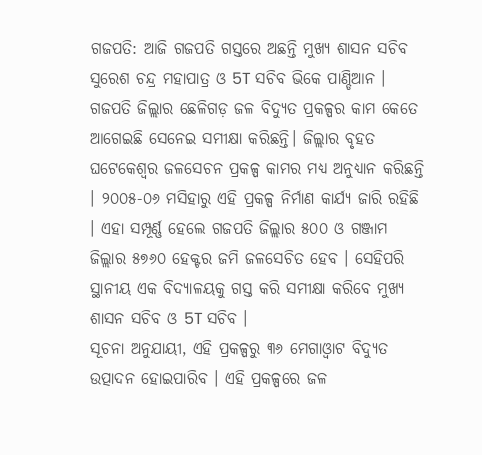ଗଜପତି: ଆଜି ଗଜପତି ଗସ୍ତରେ ଅଛନ୍ତି ମୁଖ୍ୟ ଶାସନ ସଚିବ ସୁରେଶ ଚନ୍ଦ୍ର ମହାପାତ୍ର ଓ 5T ସଚିବ ଭିକେ ପାଣ୍ଡିଆନ । ଗଜପତି ଜିଲ୍ଲାର ଛେଳିଗଡ଼ ଜଳ ବିଦ୍ୟୁତ ପ୍ରକଳ୍ପର କାମ କେତେ ଆଗେଇଛି ସେନେଇ ସମୀକ୍ଷା କରିଛନ୍ତି। ଜିଲ୍ଲାର ବୃହତ ଘଟେକେଶ୍ବର ଜଳସେଚନ ପ୍ରକଳ୍ପ କାମର ମଧ୍ୟ ଅନୁଧ୍ୟାନ କରିଛନ୍ତି । ୨୦୦୫-୦୬ ମସିହାରୁ ଏହି ପ୍ରକଳ୍ପ ନିର୍ମାଣ କାର୍ଯ୍ୟ ଜାରି ରହିଛି । ଏହା ସମ୍ପୂର୍ଣ୍ଣ ହେଲେ ଗଜପତି ଜିଲ୍ଲାର ୫୦୦ ଓ ଗଞ୍ଜାମ ଜିଲ୍ଲାର ୫୭୬୦ ହେକ୍ଟର ଜମି ଜଳସେଚିତ ହେବ । ସେହିପରି ସ୍ଥାନୀୟ ଏକ ବିଦ୍ୟାଳୟକୁ ଗସ୍ତ କରି ସମୀକ୍ଷା କରିବେ ମୁଖ୍ୟ ଶାସନ ସଚିବ ଓ 5T ସଚିବ ।
ସୂଚନା ଅନୁଯାୟୀ, ଏହି ପ୍ରକଳ୍ପରୁ ୩୬ ମେଗାଓ୍ବାଟ ବିଦ୍ୟୁତ ଉତ୍ପାଦନ ହୋଇପାରିବ । ଏହି ପ୍ରକଳ୍ପରେ ଜଳ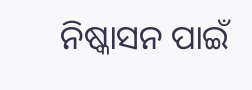ନିଷ୍କାସନ ପାଇଁ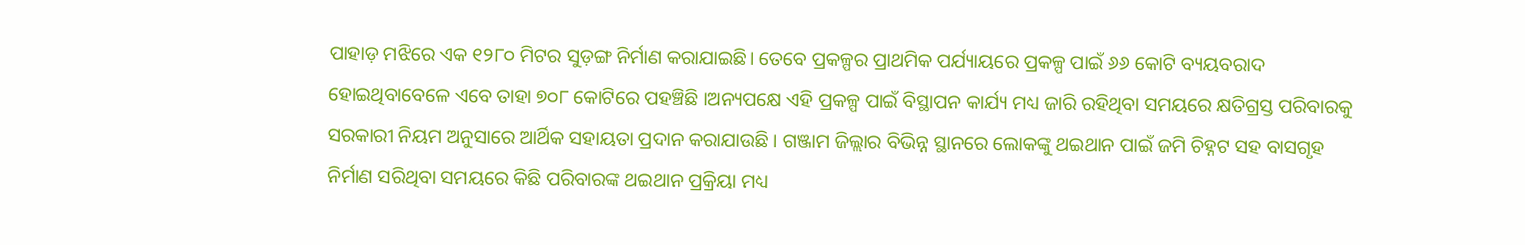ପାହାଡ଼ ମଝିରେ ଏକ ୧୨୮୦ ମିଟର ସୁଡ଼ଙ୍ଗ ନିର୍ମାଣ କରାଯାଇଛି। ତେବେ ପ୍ରକଳ୍ପର ପ୍ରାଥମିକ ପର୍ଯ୍ୟାୟରେ ପ୍ରକଳ୍ପ ପାଇଁ ୬୬ କୋଟି ବ୍ୟୟବରାଦ ହୋଇଥିବାବେଳେ ଏବେ ତାହା ୭୦୮ କୋଟିରେ ପହଞ୍ଚିଛି ।ଅନ୍ୟପକ୍ଷେ ଏହି ପ୍ରକଳ୍ପ ପାଇଁ ବିସ୍ଥାପନ କାର୍ଯ୍ୟ ମଧ୍ୟ ଜାରି ରହିଥିବା ସମୟରେ କ୍ଷତିଗ୍ରସ୍ତ ପରିବାରକୁ ସରକାରୀ ନିୟମ ଅନୁସାରେ ଆର୍ଥିକ ସହାୟତା ପ୍ରଦାନ କରାଯାଉଛି । ଗଞ୍ଜାମ ଜିଲ୍ଲାର ବିଭିନ୍ନ ସ୍ଥାନରେ ଲୋକଙ୍କୁ ଥଇଥାନ ପାଇଁ ଜମି ଚିହ୍ନଟ ସହ ବାସଗୃହ ନିର୍ମାଣ ସରିଥିବା ସମୟରେ କିଛି ପରିବାରଙ୍କ ଥଇଥାନ ପ୍ରକ୍ରିୟା ମଧ୍ୟ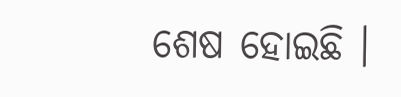ଶେଷ ହୋଇଛି ।